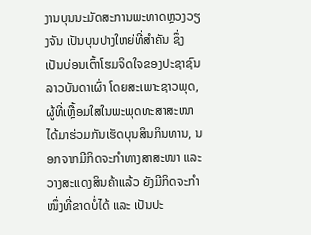ງານບຸນນະມັດສະການພະທາດຫຼວງວຽງຈັນ ເປັນບຸນປາງໃຫຍ່ທີ່ສຳຄັນ ຊຶ່ງເປັນບ່ອນເຕົ້າໂຮມຈິດໃຈຂອງປະຊາຊົນລາວບັນດາເຜົ່າ ໂດຍສະເພາະຊາວພຸດ, ຜູ້ທີ່ເຫຼື້ອມໃສໃນພະພຸດທະສາສະໜາ ໄດ້ມາຮ່ວມກັນເຮັດບຸນສິນກິນທານ, ນອກຈາກມີກິດຈະກໍາທາງສາສະໜາ ແລະ ວາງສະແດງສິນຄ້າແລ້ວ ຍັງມີກິດຈະກຳໜຶ່ງທີ່ຂາດບໍ່ໄດ້ ແລະ ເປັນປະ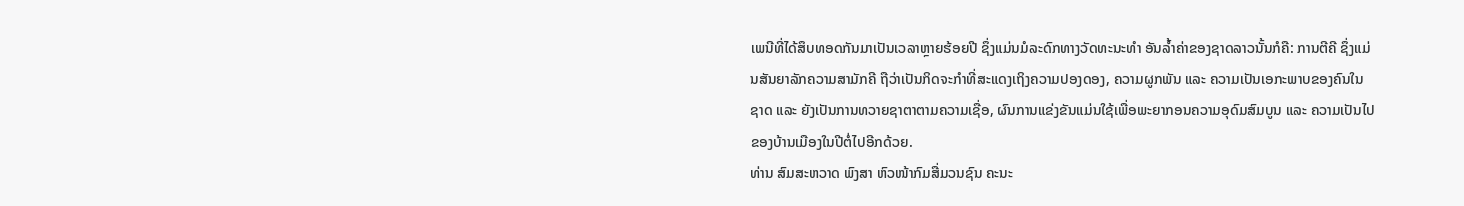ເພນີທີ່ໄດ້ສຶບທອດກັນມາເປັນເວລາຫຼາຍຮ້ອຍປີ ຊຶ່ງແມ່ນມໍລະດົກທາງວັດທະນະທໍາ ອັນລໍ້າຄ່າຂອງຊາດລາວນັ້ນກໍຄື: ການຕີຄີ ຊຶ່ງແມ່ນສັນຍາລັກຄວາມສາມັກຄີ ຖືວ່າເປັນກິດຈະກໍາທີ່ສະແດງເຖິງຄວາມປອງດອງ, ຄວາມຜູກພັນ ແລະ ຄວາມເປັນເອກະພາບຂອງຄົນໃນຊາດ ແລະ ຍັງເປັນການທວາຍຊາຕາຕາມຄວາມເຊື່ອ, ຜົນການແຂ່ງຂັນແມ່ນໃຊ້ເພື່ອພະຍາກອນຄວາມອຸດົມສົມບູນ ແລະ ຄວາມເປັນໄປຂອງບ້ານເມືອງໃນປີຕໍ່ໄປອີກດ້ວຍ.
ທ່ານ ສົມສະຫວາດ ພົງສາ ຫົວໜ້າກົມສື່ມວນຊົນ ຄະນະ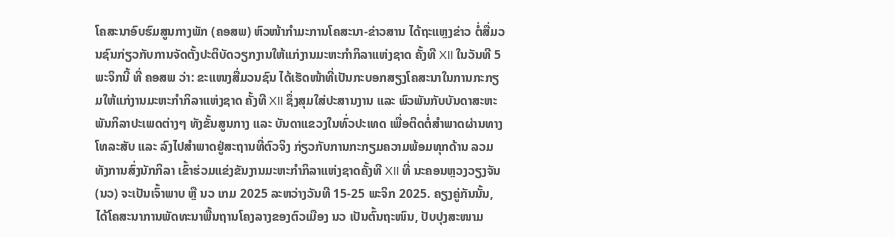ໂຄສະນາອົບຮົມສູນກາງພັກ (ຄອສພ) ຫົວໜ້າກໍາມະການໂຄສະນາ-ຂ່າວສານ ໄດ້ຖະແຫຼງຂ່າວ ຕໍ່ສື່ມວນຊົນກ່ຽວກັບການຈັດຕັ້ງປະຕິບັດວຽກງານໃຫ້ແກ່ງານມະຫະກຳກິລາແຫ່ງຊາດ ຄັ້ງທີ XII ໃນວັນທີ 5 ພະຈິກນີ້ ທີ່ ຄອສພ ວ່າ: ຂະແໜງສື່ມວນຊົນ ໄດ້ເຮັດໜ້າທີ່ເປັນກະບອກສຽງໂຄສະນາໃນການກະກຽມໃຫ້ແກ່ງານມະຫະກຳກິລາແຫ່ງຊາດ ຄັ້ງທີ XII ຊຶ່ງສຸມໃສ່ປະສານງານ ແລະ ພົວພັນກັບບັນດາສະຫະພັນກິລາປະເພດຕ່າງໆ ທັງຂັ້ນສູນກາງ ແລະ ບັນດາແຂວງໃນທົ່ວປະເທດ ເພື່ອຕິດຕໍ່ສໍາພາດຜ່ານທາງໂທລະສັບ ແລະ ລົງໄປສໍາພາດຢູ່ສະຖານທີ່ຕົວຈິງ ກ່ຽວກັບການກະກຽມຄວາມພ້ອມທຸກດ້ານ ລວມທັງການສົ່ງນັກກິລາ ເຂົ້າຮ່ວມແຂ່ງຂັນງານມະຫະກຳກິລາແຫ່ງຊາດຄັ້ງທີ XII ທີ່ ນະຄອນຫຼວງວຽງຈັນ (ນວ) ຈະເປັນເຈົ້າພາບ ຫຼື ນວ ເກມ 2025 ລະຫວ່າງວັນທີ 15-25 ພະຈິກ 2025. ຄຽງຄູ່ກັນນັ້ນ, ໄດ້ໂຄສະນາການພັດທະນາພື້ນຖານໂຄງລາງຂອງຕົວເມືອງ ນວ ເປັນຕົ້ນຖະໜົນ, ປັບປຸງສະໜາມ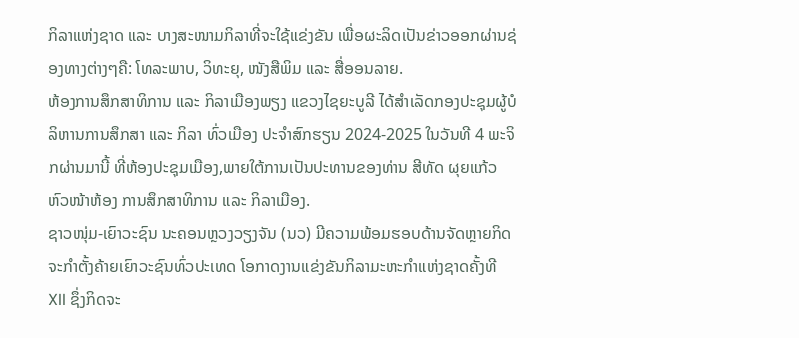ກິລາແຫ່ງຊາດ ແລະ ບາງສະໜາມກິລາທີ່ຈະໃຊ້ແຂ່ງຂັນ ເພື່ອຜະລິດເປັນຂ່າວອອກຜ່ານຊ່ອງທາງຕ່າງໆຄື: ໂທລະພາບ, ວິທະຍຸ, ໜັງສືພິມ ແລະ ສື່ອອນລາຍ.
ຫ້ອງການສຶກສາທິການ ແລະ ກິລາເມືອງພຽງ ແຂວງໄຊຍະບູລີ ໄດ້ສຳເລັດກອງປະຊຸມຜູ້ບໍລິຫານການສຶກສາ ແລະ ກິລາ ທົ່ວເມືອງ ປະຈໍາສົກຮຽນ 2024-2025 ໃນວັນທີ 4 ພະຈິກຜ່ານມານີ້ ທີ່ຫ້ອງປະຊຸມເມືອງ,ພາຍໃຕ້ການເປັນປະທານຂອງທ່ານ ສີທັດ ຜຸຍແກ້ວ ຫົວໜ້າຫ້ອງ ການສຶກສາທິການ ແລະ ກິລາເມືອງ.
ຊາວໜຸ່ມ-ເຍົາວະຊົນ ນະຄອນຫຼວງວຽງຈັນ (ນວ) ມີຄວາມພ້ອມຮອບດ້ານຈັດຫຼາຍກິດຈະກໍາຕັ້ງຄ້າຍເຍົາວະຊົນທົ່ວປະເທດ ໂອກາດງານແຂ່ງຂັນກິລາມະຫະກຳແຫ່ງຊາດຄັ້ງທີ XII ຊຶ່ງກິດຈະ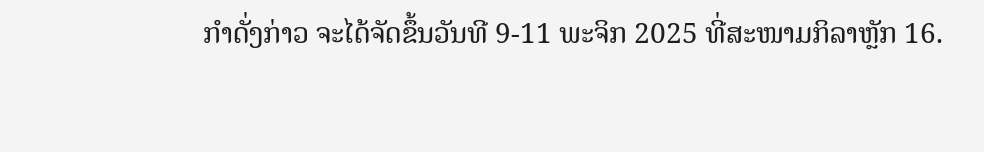ກໍາດັ່ງກ່າວ ຈະໄດ້ຈັດຂຶ້ນວັນທີ 9-11 ພະຈິກ 2025 ທີ່ສະໜາມກິລາຫຼັກ 16.